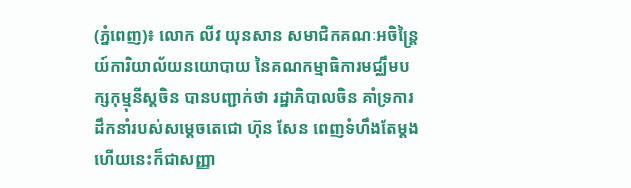(ភ្នំពេញ)៖ លោក លីវ យុនសាន សមាជិកគណៈអចិន្រ្តៃយ៍ការិយាល័យនយោបាយ នៃគណកម្មាធិការមជ្ឈឹមបក្សកុម្មុនីស្តចិន បានបញ្ជាក់ថា រដ្ឋាភិបាលចិន គាំទ្រការដឹកនាំរបស់សម្តេចតេជោ ហ៊ុន សែន ពេញទំហឹងតែម្តង ហើយនេះក៏ជាសញ្ញា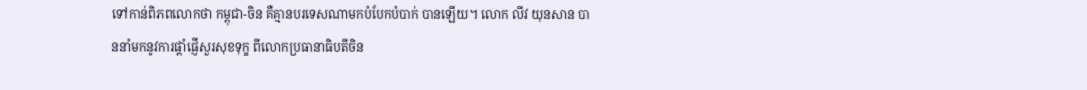ទៅកាន់ពិភពលោកថា កម្ពុជា-ចិន គឺគ្មានបរទេសណាមកបំបែកបំបាក់ បានឡើយ។ លោក លីវ យុនសាន បាននាំមកនូវការផ្តាំផ្ញើសួរសុខទុក្ខ ពីលោកប្រធានាធិបតីចិន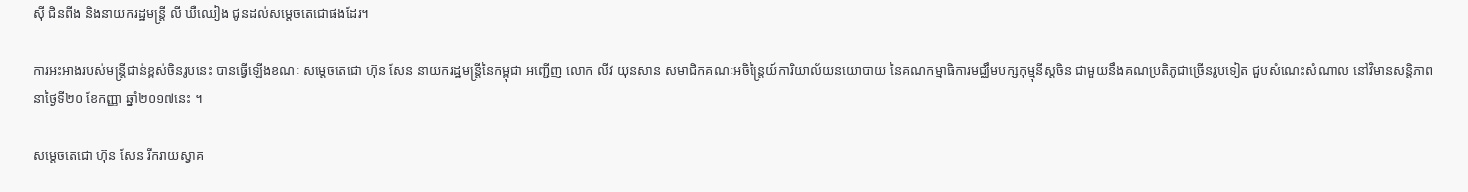ស៊ី ជិនពីង និងនាយករដ្ឋមន្រ្តី លី ឃឺឈៀង ជូនដល់សម្តេចតេជោផងដែរ។

ការអះអាងរបស់មន្រ្តីជាន់ខ្ពស់ចិនរូបនេះ បានធ្វើឡើងខណៈ សម្តេចតេជោ ហ៊ុន សែន នាយករដ្ឋមន្រ្តីនៃកម្ពុជា អញ្ជើញ លោក លីវ យុនសាន សមាជិកគណៈអចិន្រ្តៃយ៍ការិយាល័យនយោបាយ នៃគណកម្មាធិការមជ្ឈឹមបក្សកុម្មុនីស្តចិន ជាមួយនឹងគណប្រតិភូជាច្រើនរូបទៀត ជួបសំណេះសំណាល នៅវិមានសន្តិភាព នាថ្ងៃទី២០ ខែកញ្ញា ឆ្នាំ២០១៧នេះ ។

សម្តេចតេជោ ហ៊ុន សែន រីករាយស្វាគ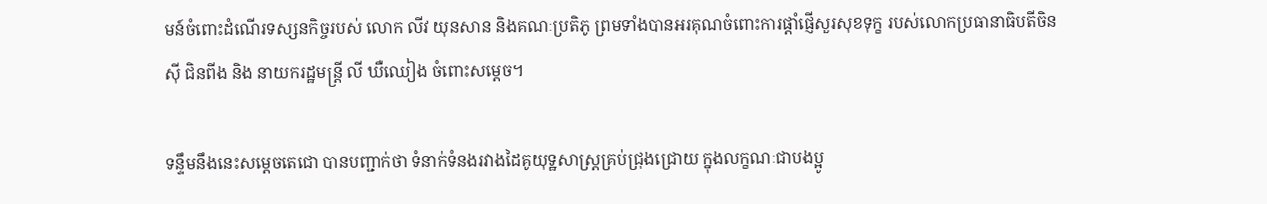មន៍ចំពោះដំណើរទស្សនកិច្ចរបស់ លោក លីវ យុនសាន និងគណៈប្រតិភូ ព្រមទាំងបានអរគុណចំពោះការផ្តាំផ្ញើសួរសុខទុក្ខ របស់លោកប្រធានាធិបតីចិន ស៊ី ជិនពីង និង នាយករដ្ឋមន្រ្តី លី ឃឺឈៀង ចំពោះសម្តេច។

ទន្ទឹមនឹងនេះសម្តេចតេជោ បានបញ្ជាក់ថា ទំនាក់ទំនងរវាងដៃគូយុទ្ឋសាស្រ្តគ្រប់ជ្រុងជ្រោយ ក្នុងលក្ខណៈជាបងប្អូ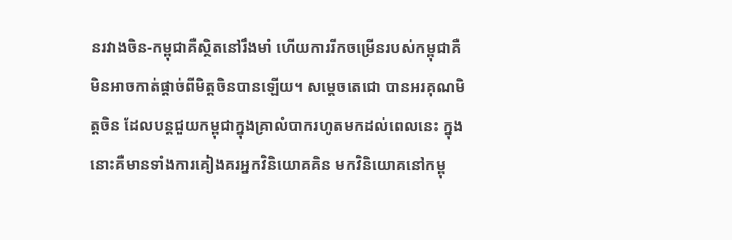នរវាងចិន-កម្ពុជាគឺស្ថិតនៅរឹងមាំ ហើយការរីកចម្រើនរបស់កម្ពុជាគឺមិនអាចកាត់ផ្តាច់ពីមិត្តចិនបានឡើយ។ សម្តេចតេជោ បានអរគុណមិត្តចិន ដែលបន្តជួយកម្ពុជាក្នុងគ្រាលំបាករហូតមកដល់ពេលនេះ ក្នុងនោះគឺមានទាំងការគៀងគរអ្នកវិនិយោគគិន មកវិនិយោគនៅកម្ពុ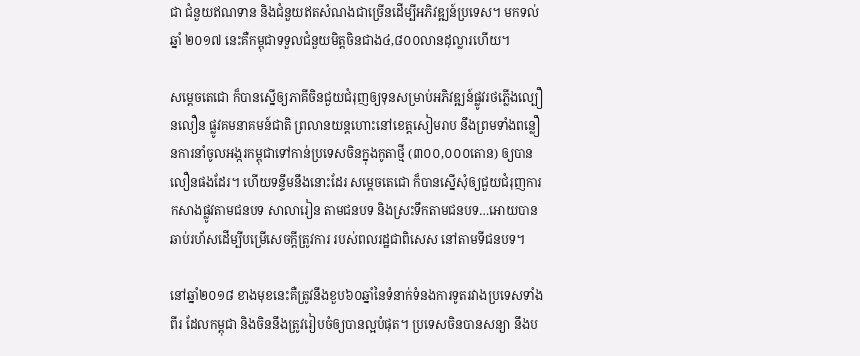ជា ជំនួយឥណទាន និងជំនួយឥតសំណងជាច្រើនដើម្បីអភិវឌ្ឍន៍ប្រទេស។ មកទល់ឆ្នាំ ២០១៧ នេះគឺកម្ពុជាទទួលជំនួយមិត្តចិនជាង៤,៨០០លានដុល្លារហើយ។

សម្តេចតេជោ ក៏បានស្នើឲ្យភាគីចិនជួយជំរុញឲ្យទុនសម្រាប់អភិវឌ្ឍន៍ផ្លូវរថភ្លើងល្បឿនលឿន ផ្លូវគមនាគមន៍ជាតិ ព្រលានយន្តហោះនៅខេត្តសៀមរាប នឹងព្រមទាំងពន្លឿនការនាំចូលអង្ករកម្ពុជាទៅកាន់ប្រទេសចិនក្នុងកូតាថ្មី (៣០០,០០០តោន) ឲ្យបានលឿនផងដែរ។ ហើយទន្ទឹមនឹងនោះដែរ សម្តេចតេជោ ក៏បានស្នើសុំឲ្យជួយជំរុញការកសាងផ្លូវតាមជនបទ សាលារៀន តាមជនបទ និងស្រះទឹកតាមជនបទ…អោយបានឆាប់រហ័សដើម្បីបម្រើសេចក្តីត្រូវការ របស់ពលរដ្ឋជាពិសេស នៅតាមទីជនបទ។

នៅឆ្នាំ២០១៨ ខាងមុខនេះគឺត្រូវនឹងខួប៦០ឆ្នាំនៃទំនាក់ទំនងការទូតរវាងប្រទេសទាំងពីរ ដែលកម្ពុជា និងចិននឹងត្រូវរៀបចំឲ្យបានល្អបំផុត។ ប្រទេសចិនបានសន្យា នឹងប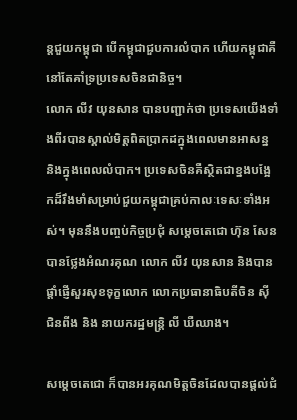ន្តជួយកម្ពុជា បើកម្ពុជាជួបការលំបាក ហើយកម្ពុជាគឺនៅតែគាំទ្រប្រទេសចិនជានិច្ច។
លោក លីវ យុនសាន បានបញ្ជាក់ថា ប្រទេសយើងទាំងពីរបានស្គាល់មិត្តពិតប្រាកដក្នុងពេលមានអាសន្ន និងក្នុងពេលលំបាក។ ប្រទេសចិនគឺស្ថិតជាខ្នងបង្អែកដ៏រឹងមាំសម្រាប់ជួយកម្ពុជាគ្រប់កាលៈទេសៈទាំងអស់។ មុននឹងបញ្ចប់កិច្ចប្រជុំ សម្តេចតេជោ ហ៊ុន សែន បានថ្លែងអំណរគុណ លោក លីវ យុនសាន និងបានផ្តាំផ្ញើសួរសុខទុក្ខលោក លោកប្រធានាធិបតីចិន ស៊ី ជិនពីង និង នាយករដ្ឋមន្រ្តិ លី ឃឺឈាង។

សម្តេចតេជោ ក៏បានអរគុណមិត្តចិនដែលបានផ្តល់ជំ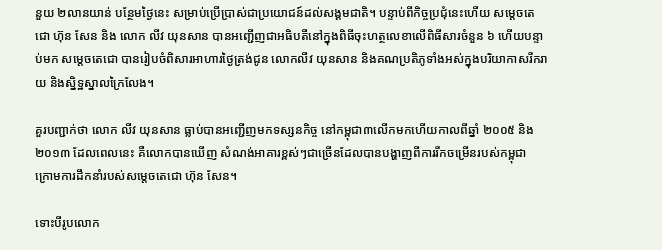នួយ ២លានយាន់ បន្ថែមថ្ងៃនេះ សម្រាប់ប្រើប្រាស់ជាប្រយោជន៍ដល់សង្គមជាតិ។ បន្ទាប់ពីកិច្ចប្រជុំនេះហើយ សម្តេចតេជោ ហ៊ុន សែន និង លោក លីវ យុនសាន បានអញ្ជើញជាអធិបតីនៅក្នុងពិធីចុះហត្ថលេខាលើពិធីសារចំនួន ៦ ហើយបន្ទាប់មក សម្តេចតេជោ បានរៀបចំពិសារអាហារថ្ងៃត្រង់ជូន លោកលីវ យុនសាន និងគណប្រតិភូទាំងអស់ក្នុងបរិយាកាសរីករាយ និងស្និទ្ឋស្នាលក្រៃលែង។

គួរបញ្ជាក់ថា លោក លីវ យុនសាន ធ្លាប់បានអញ្ជើញមកទស្សនកិច្ច នៅកម្ពុជា៣លើកមកហើយកាលពីឆ្នាំ ២០០៥ និង២០១៣ ដែលពេលនេះ គឺលោកបានឃើញ សំណង់អាគារខ្ពស់ៗជាច្រើនដែលបានបង្ហាញពីការរីកចម្រើនរបស់កម្ពុជា ក្រោមការដឹកនាំរបស់សម្តេចតេជោ ហ៊ុន សែន។

ទោះបីរូបលោក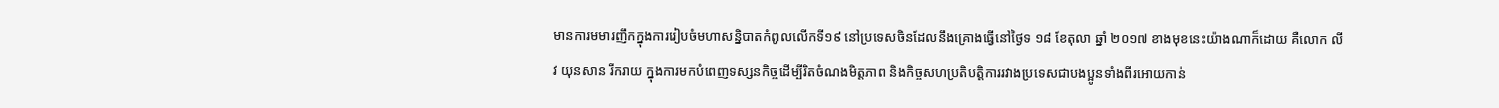មានការមមារញឹកក្នុងការរៀបចំមហាសន្និបាតកំពូលលើកទី១៩ នៅប្រទេសចិនដែលនឹងគ្រោងធ្វើនៅថ្ងៃទ ១៨ ខែតុលា ឆ្នាំ ២០១៧ ខាងមុខនេះយ៉ាងណាក៏ដោយ គឺលោក លីវ យុនសាន រីករាយ ក្នុងការមកបំពេញទស្សនកិច្ចដើម្បីរិតចំណងមិត្តភាព និងកិច្ចសហប្រតិបត្តិការរវាងប្រទេសជាបងប្អូនទាំងពីរអោយកាន់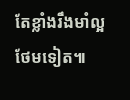តែខ្លាំងរឹងមាំល្អថែមទៀត៕